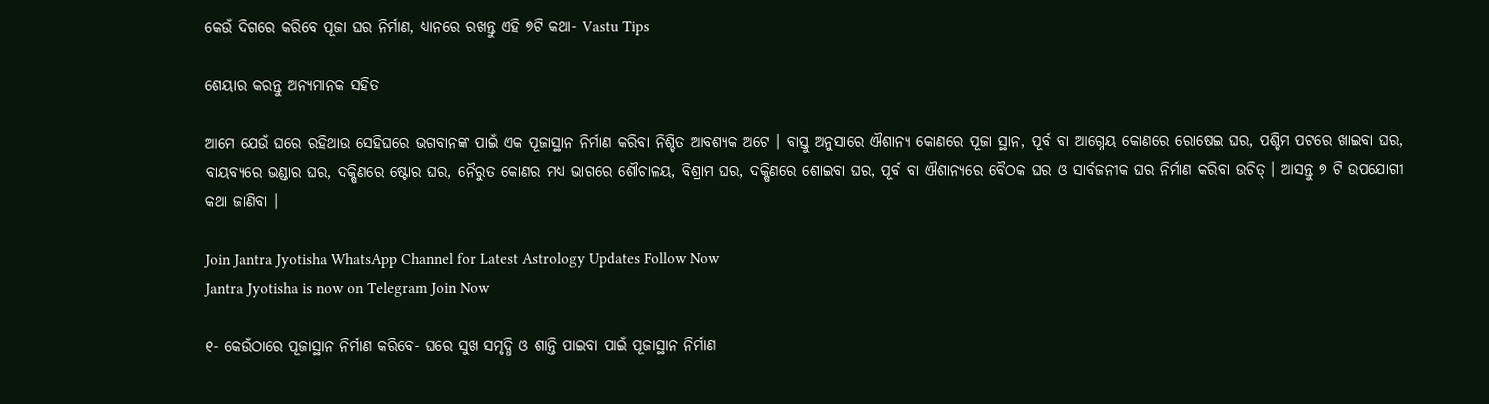କେଉଁ ଦିଗରେ କରିବେ ପୂଜା ଘର ନିର୍ମାଣ, ଧ୍ୟାନରେ ରଖନ୍ତୁ ଏହି ୭ଟି କଥା- Vastu Tips

ଶେୟାର କରନ୍ତୁ ଅନ୍ୟମାନକ ସହିତ

ଆମେ ଯେଉଁ ଘରେ ରହିଥାଉ ସେହିଘରେ ଭଗବାନଙ୍କ ପାଇଁ ଏକ ପୂଜାସ୍ଥାନ ନିର୍ମାଣ କରିବା ନିଶ୍ଚିତ ଆବଶ୍ୟକ ଅଟେ । ବାସ୍ତୁ ଅନୁସାରେ ଐଶାନ୍ୟ କୋଣରେ ପୂଜା ସ୍ଥାନ, ପୂର୍ବ ବା ଆଗ୍ନେୟ କୋଣରେ ରୋଷେଇ ଘର, ପଶ୍ଚିମ ପଟରେ ଖାଇବା ଘର, ବାୟବ୍ୟରେ ଭଣ୍ଡାର ଘର, ଦକ୍ଷିଣରେ ଷ୍ଟୋର ଘର, ନୈରୁତ କୋଣର ମଧ୍ୟ ଭାଗରେ ଶୌଚାଳୟ, ବିଶ୍ରାମ ଘର, ଦକ୍ଷିଣରେ ଶୋଇବା ଘର, ପୂର୍ବ ବା ଐଶାନ୍ୟରେ ବୈଠକ ଘର ଓ ସାର୍ବଜନୀକ ଘର ନିର୍ମାଣ କରିବା ଉଚିତ୍ । ଆସନ୍ତୁ ୭ ଟି ଉପଯୋଗୀ କଥା ଜାଣିବା ।

Join Jantra Jyotisha WhatsApp Channel for Latest Astrology Updates Follow Now
Jantra Jyotisha is now on Telegram Join Now

୧- କେଉଁଠାରେ ପୂଜାସ୍ଥାନ ନିର୍ମାଣ କରିବେ- ଘରେ ସୁଖ ସମୃଦ୍ଧି ଓ ଶାନ୍ତି ପାଇବା ପାଇଁ ପୂଜାସ୍ଥାନ ନିର୍ମାଣ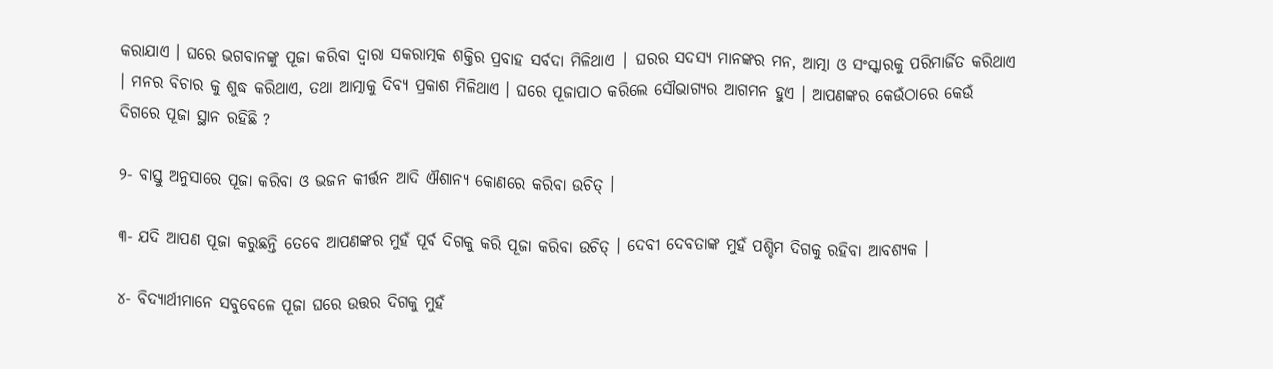କରାଯାଏ । ଘରେ ଭଗବାନଙ୍କୁ ପୂଜା କରିବା ଦ୍ଵାରା ସକରାତ୍ମକ ଶକ୍ତିର ପ୍ରବାହ ସର୍ବଦା ମିଳିଥାଏ | ଘରର ସଦସ୍ୟ ମାନଙ୍କର ମନ, ଆତ୍ମା ଓ ସଂସ୍କାରକୁ ପରିମାର୍ଜିତ କରିଥାଏ । ମନର ବିଚାର କୁ ଶୁଦ୍ଧ କରିଥାଏ, ତଥା ଆତ୍ମାକୁ ଦିବ୍ୟ ପ୍ରକାଶ ମିଳିଥାଏ । ଘରେ ପୂଜାପାଠ କରିଲେ ସୌଭାଗ୍ୟର ଆଗମନ ହୁଏ । ଆପଣଙ୍କର କେଉଁଠାରେ କେଉଁ ଦିଗରେ ପୂଜା ସ୍ଥାନ ରହିଛି ?

୨- ବାସ୍ତୁ ଅନୁସାରେ ପୂଜା କରିବା ଓ ଭଜନ କୀର୍ତ୍ତନ ଆଦି ଐଶାନ୍ୟ କୋଣରେ କରିବା ଉଚିତ୍ ।

୩- ଯଦି ଆପଣ ପୂଜା କରୁଛନ୍ତି ତେବେ ଆପଣଙ୍କର ମୁହଁ ପୂର୍ବ ଦିଗକୁ କରି ପୂଜା କରିବା ଉଚିତ୍ । ଦେବୀ ଦେବତାଙ୍କ ମୁହଁ ପଶ୍ଚିମ ଦିଗକୁ ରହିବା ଆବଶ୍ୟକ ।

୪- ବିଦ୍ୟାର୍ଥୀମାନେ ସବୁବେଳେ ପୂଜା ଘରେ ଉତ୍ତର ଦିଗକୁ ମୁହଁ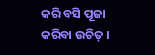କରି ବସି ପୂଜା କରିବା ଉଚିତ୍ ।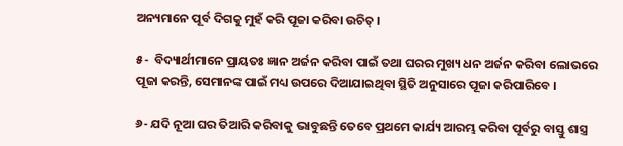ଅନ୍ୟମାନେ ପୂର୍ବ ଦିଗକୁ ମୁହଁ କରି ପୂଜା କରିବା ଉଚିତ୍ ।

୫-  ବିଦ୍ୟାର୍ଥୀମାନେ ପ୍ରାୟତଃ ଜ୍ଞାନ ଅର୍ଜନ କରିବା ପାଇଁ ତଥା ଘରର ମୁଖ୍ୟ ଧନ ଅର୍ଜନ କରିବା ଲୋଭରେ ପୂଜା କରନ୍ତି, ସେମାନଙ୍କ ପାଇଁ ମଧ୍ୟ ଉପରେ ଦିଆଯାଇଥିବା ସ୍ଥିତି ଅନୁସାରେ ପୂଜା କରିପାରିବେ ।

୬- ଯଦି ନୂଆ ଘର ତିଆରି କରିବାକୁ ଭାବୁଛନ୍ତି ତେବେ ପ୍ରଥମେ କାର୍ଯ୍ୟ ଆରମ୍ଭ କରିବା ପୂର୍ବରୁ ବାସ୍ତୁ ଶାସ୍ତ୍ର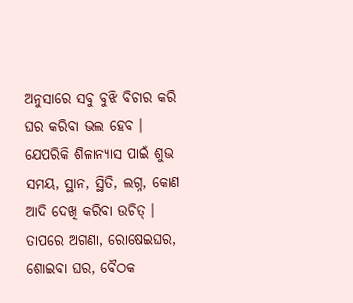ଅନୁସାରେ ସବୁ ବୁଝି ବିଚାର କରି ଘର କରିବା ଭଲ ହେବ । ଯେପରିକି ଶିଳାନ୍ୟାସ ପାଇଁ ଶୁଭ ସମୟ, ସ୍ଥାନ, ସ୍ଥିତି, ଲଗ୍ନ, କୋଣ ଆଦି ଦେଖି କରିବା ଉଚିତ୍ । ତାପରେ ଅଗଣା, ରୋଷେଇଘର, ଶୋଇବା ଘର, ବୈଠକ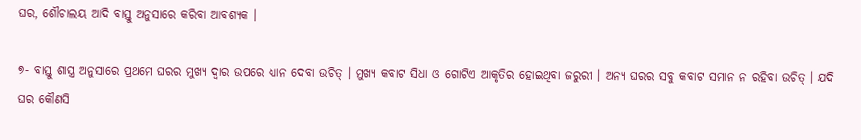ଘର, ଶୌଚାଲୟ ଆଦି ବାସ୍ତୁ ଅନୁସାରେ କରିବା ଆବଶ୍ୟକ ।

୭- ବାସ୍ତୁ ଶାସ୍ତ୍ର ଅନୁସାରେ ପ୍ରଥମେ ଘରର ମୁଖ୍ୟ ଦ୍ଵାର ଉପରେ ଧ୍ୟାନ ଦେବା ଉଚିତ୍ । ମୁଖ୍ୟ କବାଟ ସିଧା ଓ ଗୋଟିଏ ଆକୃତିର ହୋଇଥିବା ଜରୁରୀ । ଅନ୍ୟ ଘରର ସବୁ କବାଟ ସମାନ ନ ରହିବା ଉଚିତ୍ । ଯଦି ଘର କୌଣସି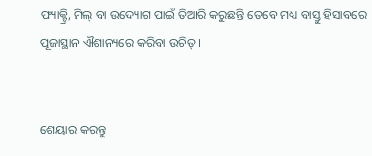ଫ୍ୟାକ୍ଟ୍ରି, ମିଲ୍ ବା ଉଦ୍ୟୋଗ ପାଇଁ ତିଆରି କରୁଛନ୍ତି ତେବେ ମଧ୍ୟ ବାସ୍ତୁ ହିସାବରେ ପୂଜାସ୍ଥାନ ଐଶାନ୍ୟରେ କରିବା ଉଚିତ୍ ।


ଶେୟାର କରନ୍ତୁ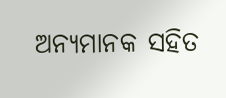ଅନ୍ୟମାନକ ସହିତ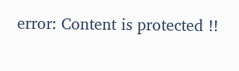error: Content is protected !!